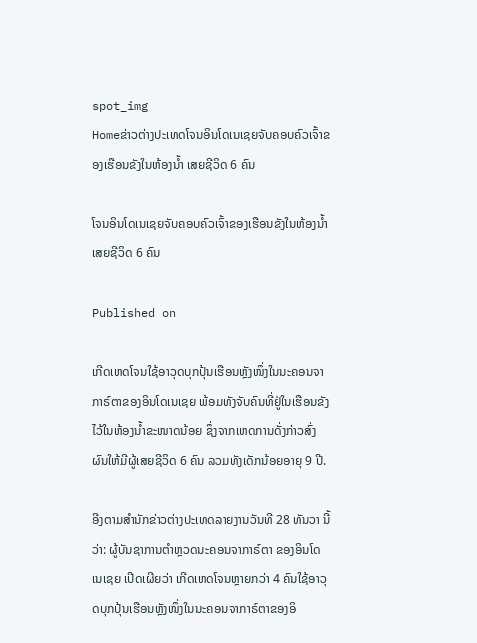spot_img
Homeຂ່າວຕ່າງປະເທດໂຈນອິນໂດເນເຊຍຈັບຄອບຄົວເຈົ້າຂອງເຮືອນຂັງໃນຫ້ອງນໍ້າ ເສຍຊີວິດ 6 ຄົນ

ໂຈນອິນໂດເນເຊຍຈັບຄອບຄົວເຈົ້າຂອງເຮືອນຂັງໃນຫ້ອງນໍ້າ ເສຍຊີວິດ 6 ຄົນ

Published on

ເກີດເຫດໂຈນໃຊ້ອາວຸດບຸກປຸ້ນເຮືອນຫຼັງໜຶ່ງໃນນະຄອນຈາກາຣ໌ຕາຂອງອິນໂດເນເຊຍ ພ້ອມທັງຈັບຄົນທີ່ຢູ່ໃນເຮືອນຂັງໄວ້ໃນຫ້ອງນໍ້າຂະໜາດນ້ອຍ ຊຶ່ງຈາກເຫດການດັ່ງກ່າວສົ່ງຜົນໃຫ້ມີຜູ້ເສຍຊີວິດ 6 ຄົນ ລວມທັງເດັກນ້ອຍອາຍຸ 9 ປີ.

ອີງຕາມສໍານັກຂ່າວຕ່າງປະເທດລາຍງານວັນທີ 28 ທັນວາ ນີ້ວ່າ: ຜູ້ບັນຊາການຕໍາຫຼວດນະຄອນຈາກາຣ໌ຕາ ຂອງອິນໂດເນເຊຍ ເປີດເຜີຍວ່າ ເກີດເຫດໂຈນຫຼາຍກວ່າ 4 ຄົນໃຊ້ອາວຸດບຸກປຸ້ນເຮືອນຫຼັງໜຶ່ງໃນນະຄອນຈາກາຣ໌ຕາຂອງອິ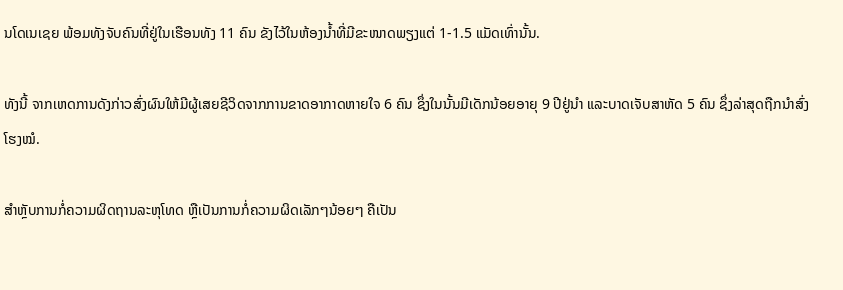ນໂດເນເຊຍ ພ້ອມທັງຈັບຄົນທີ່ຢູ່ໃນເຮືອນທັງ 11 ຄົນ ຂັງໄວ້ໃນຫ້ອງນໍ້າທີ່ມີຂະໜາດພຽງແຕ່ 1-1.5 ແມັດເທົ່ານັ້ນ.

ທັງນີ້ ຈາກເຫດການດັງກ່າວສົ່ງຜົນໃຫ້ມີຜູ້ເສຍຊີວິດຈາກການຂາດອາກາດຫາຍໃຈ 6 ຄົນ ຊຶ່ງໃນນັ້ນມີເດັກນ້ອຍອາຍຸ 9 ປີຢູ່ນໍາ ແລະບາດເຈັບສາຫັດ 5 ຄົນ ຊຶ່ງລ່າສຸດຖືກນໍາສົ່ງໂຮງໝໍ.

ສໍາຫຼັບການກໍ່ຄວາມຜິດຖານລະຫຸໂທດ ຫຼືເປັນການກໍ່ຄວາມຜິດເລັກໆນ້ອຍໆ ຄືເປັນ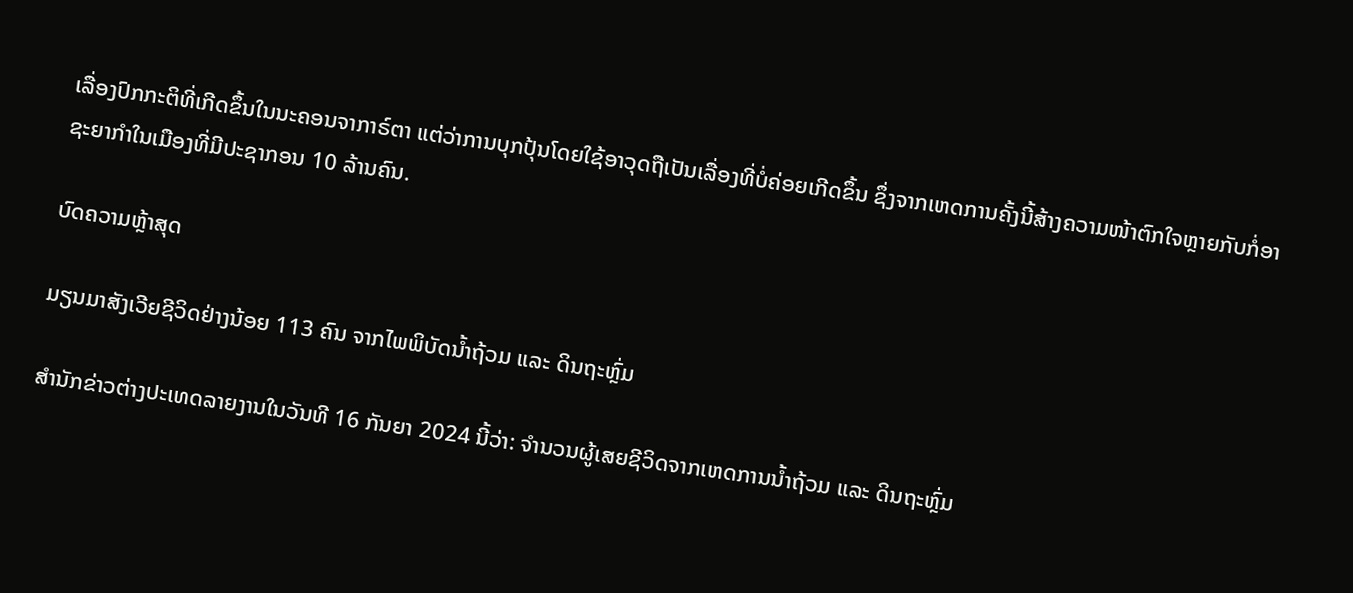ເລື່ອງປົກກະຕິທີ່ເກີດຂຶ້ນໃນນະຄອນຈາກາຣ໌ຕາ ແຕ່ວ່າການບຸກປຸ້ນໂດຍໃຊ້ອາວຸດຖືເປັນເລື່ອງທີ່ບໍ່ຄ່ອຍເກີດຂຶ້ນ ຊຶ່ງຈາກເຫດການຄັ້ງນີ້ສ້າງຄວາມໜ້າຕົກໃຈຫຼາຍກັບກໍ່ອາຊະຍາກໍາໃນເມືອງທີ່ມີປະຊາກອນ 10 ລ້ານຄົນ.

ບົດຄວາມຫຼ້າສຸດ

ມຽນມາສັງເວີຍຊີວິດຢ່າງນ້ອຍ 113 ຄົນ ຈາກໄພພິບັດນ້ຳຖ້ວມ ແລະ ດິນຖະຫຼົ່ມ

ສຳນັກຂ່າວຕ່າງປະເທດລາຍງານໃນວັນທີ 16 ກັນຍາ 2024 ນີ້ວ່າ: ຈຳນວນຜູ້ເສຍຊີວິດຈາກເຫດການນ້ຳຖ້ວມ ແລະ ດິນຖະຫຼົ່ມ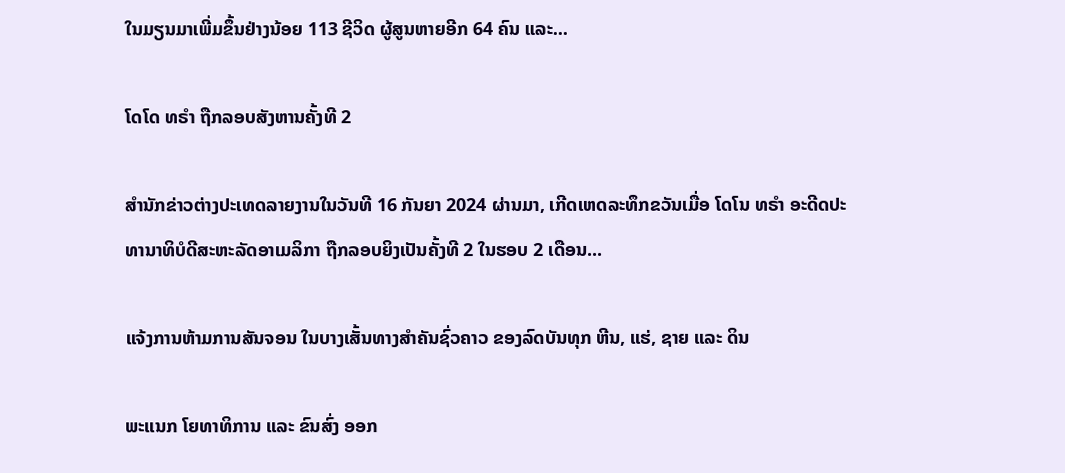ໃນມຽນມາເພີ່ມຂຶ້ນຢ່າງນ້ອຍ 113 ຊີວິດ ຜູ້ສູນຫາຍອີກ 64 ຄົນ ແລະ...

ໂດໂດ ທຣຳ ຖືກລອບສັງຫານຄັ້ງທີ 2

ສຳນັກຂ່າວຕ່າງປະເທດລາຍງານໃນວັນທີ 16 ກັນຍາ 2024 ຜ່ານມາ, ເກີດເຫດລະທຶກຂວັນເມື່ອ ໂດໂນ ທຣຳ ອະດີດປະທານາທິບໍດີສະຫະລັດອາເມລິກາ ຖືກລອບຍິງເປັນຄັ້ງທີ 2 ໃນຮອບ 2 ເດືອນ...

ແຈ້ງການຫ້າມການສັນຈອນ ໃນບາງເສັ້ນທາງສໍາຄັນຊົ່ວຄາວ ຂອງລົດບັນທຸກ ຫີນ, ແຮ່, ຊາຍ ແລະ ດິນ

ພະແນກ ໂຍທາທິການ ແລະ ຂົນສົ່ງ ອອກ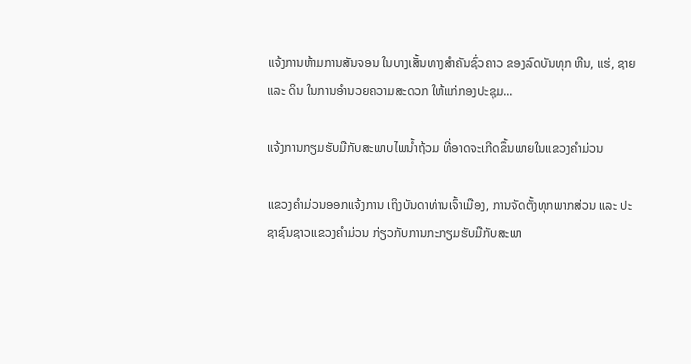ແຈ້ງການຫ້າມການສັນຈອນ ໃນບາງເສັ້ນທາງສໍາຄັນຊົ່ວຄາວ ຂອງລົດບັນທຸກ ຫີນ, ແຮ່, ຊາຍ ແລະ ດິນ ໃນການອໍານວຍຄວາມສະດວກ ໃຫ້ແກ່ກອງປະຊຸມ...

ແຈ້ງການກຽມຮັບມືກັບສະພາບໄພນໍ້າຖ້ວມ ທີ່ອາດຈະເກີດຂຶ້ນພາຍໃນແຂວງຄໍາມ່ວນ

ແຂວງຄຳມ່ວນອອກແຈ້ງການ ເຖິງບັນດາທ່ານເຈົ້າເມືອງ, ການຈັດຕັ້ງທຸກພາກສ່ວນ ແລະ ປະຊາຊົນຊາວແຂວງຄໍາມ່ວນ ກ່ຽວກັບການກະກຽມຮັບມືກັບສະພາ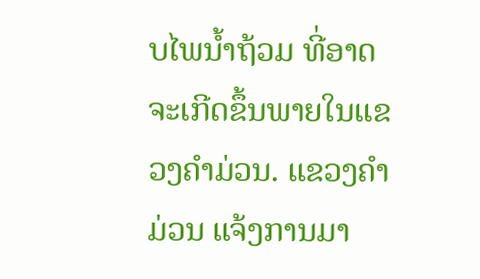ບໄພນໍ້າຖ້ວມ ທີ່ອາດຈະເກີດຂຶ້ນພາຍໃນແຂວງຄໍາມ່ວນ. ແຂວງຄໍາມ່ວນ ແຈ້ງການມາ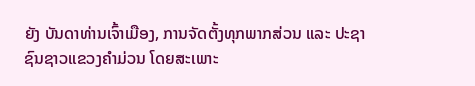ຍັງ ບັນດາທ່ານເຈົ້າເມືອງ, ການຈັດຕັ້ງທຸກພາກສ່ວນ ແລະ ປະຊາຊົນຊາວແຂວງຄໍາມ່ວນ ໂດຍສະເພາະ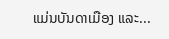ແມ່ນບັນດາເມືອງ ແລະ...